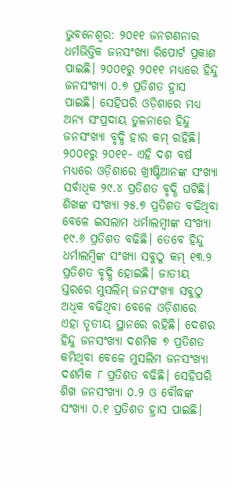ଭୁବନେଶ୍ୱର: ୨୦୧୧ ଜନଗଣନାର ଧର୍ମଭିତ୍ତିକ ଜନସଂଖ୍ୟା ରିପୋର୍ଟ ପ୍ରକାଶ ପାଇଛି। ୨୦୦୧ରୁ ୨୦୧୧ ମଧ୍ୟରେ ହିନ୍ଦୁ ଜନସଂଖ୍ୟା ୦.୭ ପ୍ରତିଶତ ହ୍ରାସ ପାଇଛି। ସେହିପରି ଓଡ଼ିଶାରେ ମଧ୍ୟ ଅନ୍ୟ ସଂପ୍ରଦାୟ ତୁଳନାରେ ହିନ୍ଦୁ ଜନସଂଖ୍ୟା ବୃଦ୍ଧି ହାର କମ୍ ରହିଛି।
୨୦୦୧ରୁ ୨୦୧୧- ଏହି ଦଶ ବର୍ଷ ମଧ୍ୟରେ ଓଡ଼ିଶାରେ ଖ୍ରୀଷ୍ଟିଆନଙ୍କ ସଂଖ୍ୟା ସର୍ବାଧିକ ୨୯.୪ ପ୍ରତିଶତ ବୃଦ୍ଧି ଘଟିଛି। ଶିଖଙ୍କ ସଂଖ୍ୟା ୨୫.୭ ପ୍ରତିଶତ ବଢିଥିବା ବେଳେ ଇସଲାମ ଧର୍ମାଲମ୍ୱୀଙ୍କ ସଂଖ୍ୟା ୧୯.୬ ପ୍ରତିଶତ ବଢିଛି। ତେବେ ହିନ୍ଦୁ ଧର୍ମାଲମ୍ୱିଙ୍କ ସଂଖ୍ୟା ସବୁଠୁ କମ୍ ୧୩.୨ ପ୍ରତିଶତ ବୃଦ୍ଧି ହୋଇଛି। ଜାତୀୟ ସ୍ତରରେ ମୁସଲିମ୍ ଜନସଂଖ୍ୟା ସବୁଠୁ ଅଧିକ ବଢିଥିବା ବେଳେ ଓଡ଼ିଶାରେ ଏହା ତୃତୀୟ ସ୍ଥାନରେ ରହିଛି। ଦେଶର ହିନ୍ଦୁ ଜନସଂଖ୍ୟା ଦଶମିକ ୭ ପ୍ରତିଶତ କମିଥିବା ବେଳେ ମୁସଲିମ ଜନସଂଖ୍ୟା ଦଶମିକ ୮ ପ୍ରତିଶତ ବଢିଛି। ସେହିପରି ଶିଖ ଜନସଂଖ୍ୟା ୦.୨ ଓ ବୌଦ୍ଧଙ୍କ ସଂଖ୍ୟା ୦.୧ ପ୍ରତିଶତ ହ୍ରାସ ପାଇଛି।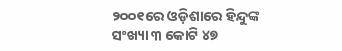୨୦୦୧ରେ ଓଡ଼ିଶାରେ ହିନ୍ଦୁଙ୍କ ସଂଖ୍ୟା ୩ କୋଟି ୪୭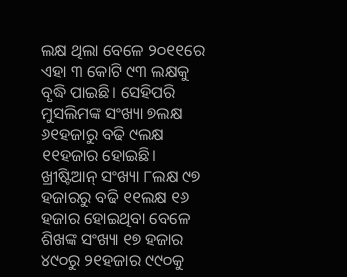ଲକ୍ଷ ଥିଲା ବେଳେ ୨୦୧୧ରେ ଏହା ୩ କୋଟି ୯୩ ଲକ୍ଷକୁ ବୃଦ୍ଧି ପାଇଛି। ସେହିପରି ମୁସଲିମଙ୍କ ସଂଖ୍ୟା ୭ଲକ୍ଷ ୬୧ହଜାରୁ ବଢି ୯ଲକ୍ଷ ୧୧ହଜାର ହୋଇଛି। ଖ୍ରୀଷ୍ଟିଆନ୍ ସଂଖ୍ୟା ୮ଲକ୍ଷ ୯୭ ହଜାରରୁ ବଢି ୧୧ଲକ୍ଷ ୧୬ ହଜାର ହୋଇଥିବା ବେଳେ ଶିଖଙ୍କ ସଂଖ୍ୟା ୧୭ ହଜାର ୪୯୦ରୁ ୨୧ହଜାର ୯୯୦କୁ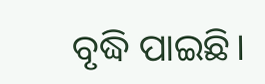ବୃଦ୍ଧି ପାଇଛି।